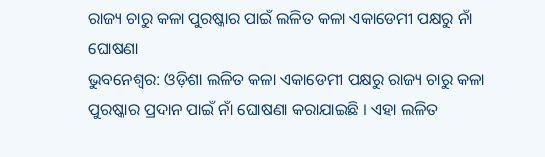ରାଜ୍ୟ ଚାରୁ କଳା ପୁରଷ୍କାର ପାଇଁ ଲଳିତ କଳା ଏକାଡେମୀ ପକ୍ଷରୁ ନାଁ ଘୋଷଣା
ଭୁବନେଶ୍ୱର: ଓଡ଼ିଶା ଲଳିତ କଳା ଏକାଡେମୀ ପକ୍ଷରୁ ରାଜ୍ୟ ଚାରୁ କଳା ପୁରଷ୍କାର ପ୍ରଦାନ ପାଇଁ ନାଁ ଘୋଷଣା କରାଯାଇଛି । ଏହା ଲଳିତ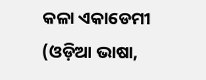କଳା ଏକାଡେମୀ (ଓଡ଼ିଆ ଭାଷା,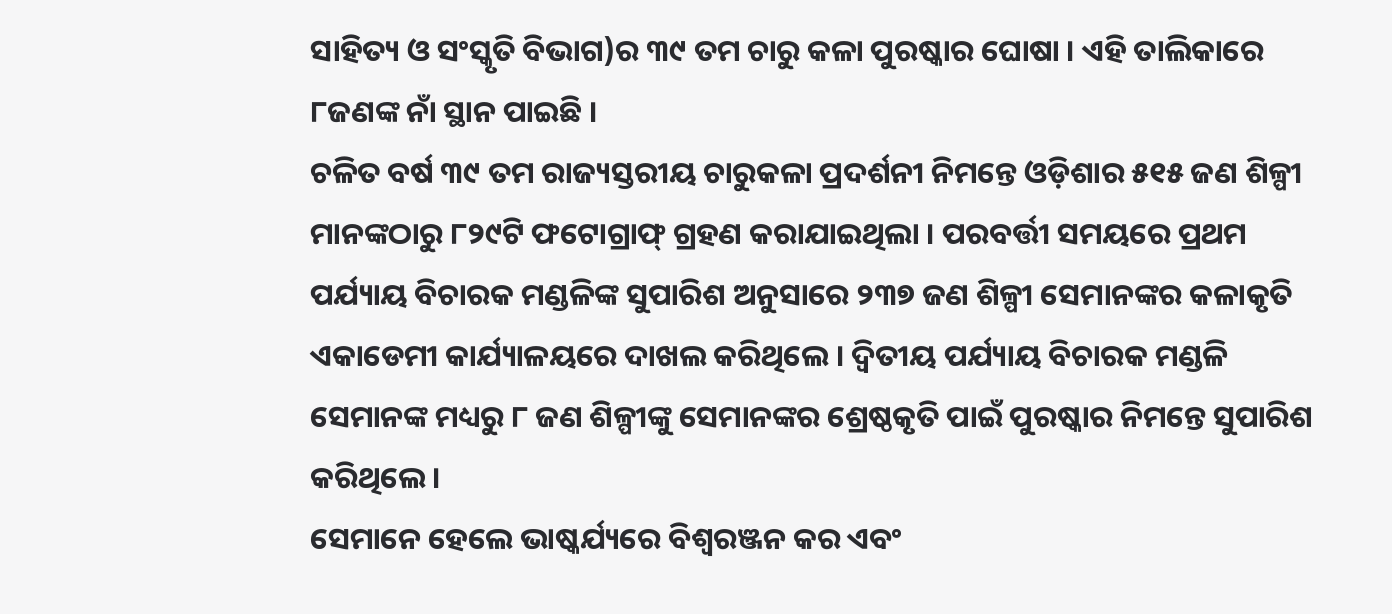ସାହିତ୍ୟ ଓ ସଂସ୍କୃତି ବିଭାଗ)ର ୩୯ ତମ ଚାରୁ କଳା ପୁରଷ୍କାର ଘୋଷା । ଏହି ତାଲିକାରେ ୮ଜଣଙ୍କ ନାଁ ସ୍ଥାନ ପାଇଛି ।
ଚଳିତ ବର୍ଷ ୩୯ ତମ ରାଜ୍ୟସ୍ତରୀୟ ଚାରୁକଳା ପ୍ରଦର୍ଶନୀ ନିମନ୍ତେ ଓଡ଼ିଶାର ୫୧୫ ଜଣ ଶିଳ୍ପୀ ମାନଙ୍କଠାରୁ ୮୨୯ଟି ଫଟୋଗ୍ରାଫ୍ ଗ୍ରହଣ କରାଯାଇଥିଲା । ପରବର୍ତ୍ତୀ ସମୟରେ ପ୍ରଥମ ପର୍ଯ୍ୟାୟ ବିଚାରକ ମଣ୍ଡଳିଙ୍କ ସୁପାରିଶ ଅନୁସାରେ ୨୩୭ ଜଣ ଶିଳ୍ପୀ ସେମାନଙ୍କର କଳାକୃତି ଏକାଡେମୀ କାର୍ଯ୍ୟାଳୟରେ ଦାଖଲ କରିଥିଲେ । ଦ୍ୱିତୀୟ ପର୍ଯ୍ୟାୟ ବିଚାରକ ମଣ୍ଡଳି ସେମାନଙ୍କ ମଧ୍ୟରୁ ୮ ଜଣ ଶିଳ୍ପୀଙ୍କୁ ସେମାନଙ୍କର ଶ୍ରେଷ୍ଠକୃତି ପାଇଁ ପୁରଷ୍କାର ନିମନ୍ତେ ସୁପାରିଶ କରିଥିଲେ ।
ସେମାନେ ହେଲେ ଭାଷ୍କର୍ଯ୍ୟରେ ବିଶ୍ୱରଞ୍ଜନ କର ଏବଂ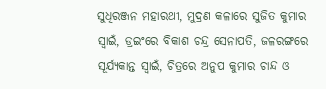ସୁଧିରଞ୍ଜନ ମହାରଥୀ, ମୁଦ୍ରଣ କଳାରେ ସୁଜିତ କୁମାର ସ୍ୱାଇଁ, ଡ୍ରଇଂରେ ବିକାଶ ଚନ୍ଦ୍ର ସେନାପତି, ଜଳରଙ୍ଗରେ ସୂର୍ଯ୍ୟକାନ୍ତ ସ୍ୱାଇଁ, ଚିତ୍ରରେ ଅନୁପ କୁମାର ଚାନ୍ଦ ଓ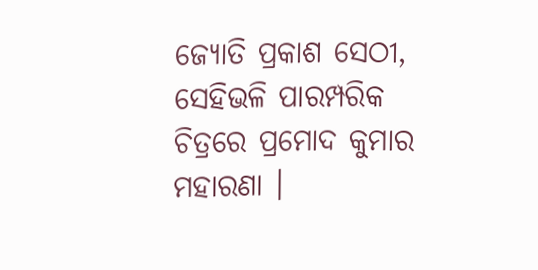ଜ୍ୟୋତି ପ୍ରକାଶ ସେଠୀ, ସେହିଭଳି ପାରମ୍ପରିକ ଚିତ୍ରରେ ପ୍ରମୋଦ କୁମାର ମହାରଣା ।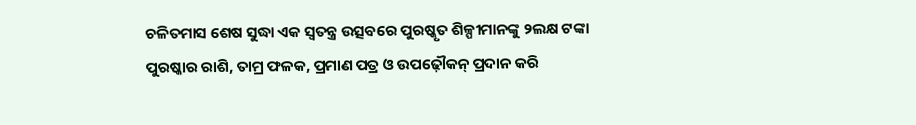ଚଳିତମାସ ଶେଷ ସୁଦ୍ଧା ଏକ ସ୍ୱତନ୍ତ୍ର ଉତ୍ସବରେ ପୁରଷ୍କୃତ ଶିଳ୍ପୀମାନଙ୍କୁ ୨ଲକ୍ଷ ଟଙ୍କା ପୁରଷ୍କାର ରାଶି, ତାମ୍ର ଫଳକ, ପ୍ରମାଣ ପତ୍ର ଓ ଉପଢ଼ୌକନ୍ ପ୍ରଦାନ କରି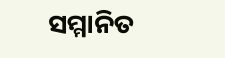ସମ୍ମାନିତ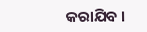କରାଯିବ ।